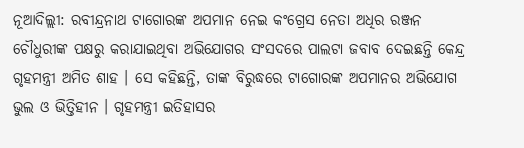ନୂଆଦିଲ୍ଲୀ: ରବୀନ୍ଦ୍ରନାଥ ଟାଗୋରଙ୍କ ଅପମାନ ନେଇ କଂଗ୍ରେସ ନେତା ଅଧିର ରଞ୍ଜନ ଚୌଧୁରୀଙ୍କ ପକ୍ଷରୁ କରାଯାଇଥିବା ଅଭିଯୋଗର ସଂସଦରେ ପାଲଟା ଜବାବ ଦେଇଛନ୍ତି କେନ୍ଦ୍ର ଗୃହମନ୍ତ୍ରୀ ଅମିତ ଶାହ । ସେ କହିଛନ୍ତି, ତାଙ୍କ ବିରୁଦ୍ଧରେ ଟାଗୋରଙ୍କ ଅପମାନର ଅଭିଯୋଗ ଭୁଲ ଓ ଭିତ୍ତିହୀନ । ଗୃହମନ୍ତ୍ରୀ ଇତିହାସର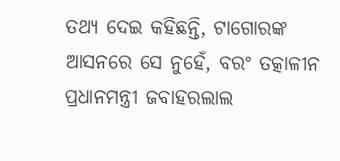ତଥ୍ୟ ଦେଇ କହିଛନ୍ତି, ଟାଗୋରଙ୍କ ଆସନରେ ସେ ନୁହେଁ, ବରଂ ତତ୍କାଳୀନ ପ୍ରଧାନମନ୍ତ୍ରୀ ଜବାହରଲାଲ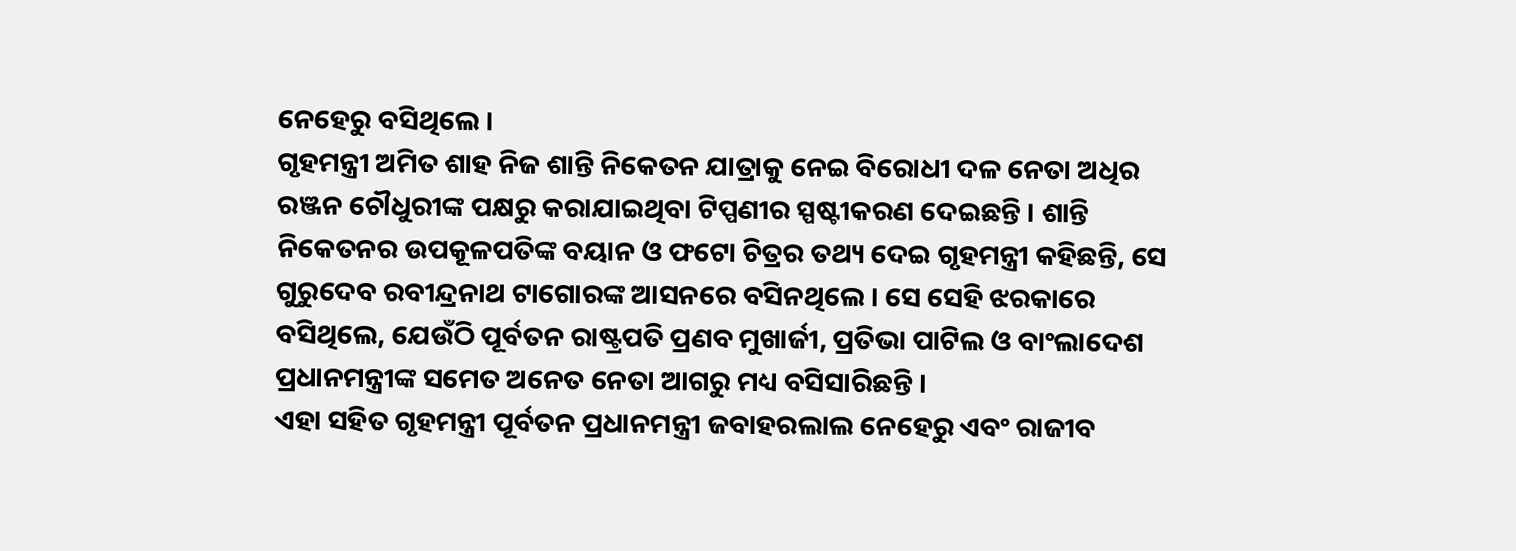ନେହେରୁ ବସିଥିଲେ ।
ଗୃହମନ୍ତ୍ରୀ ଅମିତ ଶାହ ନିଜ ଶାନ୍ତି ନିକେତନ ଯାତ୍ରାକୁ ନେଇ ବିରୋଧୀ ଦଳ ନେତା ଅଧିର ରଞ୍ଜନ ଚୌଧୁରୀଙ୍କ ପକ୍ଷରୁ କରାଯାଇଥିବା ଟିପ୍ପଣୀର ସ୍ପଷ୍ଟୀକରଣ ଦେଇଛନ୍ତି । ଶାନ୍ତି ନିକେତନର ଉପକୂଳପତିଙ୍କ ବୟାନ ଓ ଫଟୋ ଚିତ୍ରର ତଥ୍ୟ ଦେଇ ଗୃହମନ୍ତ୍ରୀ କହିଛନ୍ତି, ସେ ଗୁରୁଦେବ ରବୀନ୍ଦ୍ରନାଥ ଟାଗୋରଙ୍କ ଆସନରେ ବସିନଥିଲେ । ସେ ସେହି ଝରକାରେ ବସିଥିଲେ, ଯେଉଁଠି ପୂର୍ବତନ ରାଷ୍ଟ୍ରପତି ପ୍ରଣବ ମୁଖାର୍ଜୀ, ପ୍ରତିଭା ପାଟିଲ ଓ ବାଂଲାଦେଶ ପ୍ରଧାନମନ୍ତ୍ରୀଙ୍କ ସମେତ ଅନେତ ନେତା ଆଗରୁ ମଧ୍ୟ ବସିସାରିଛନ୍ତି ।
ଏହା ସହିତ ଗୃହମନ୍ତ୍ରୀ ପୂର୍ବତନ ପ୍ରଧାନମନ୍ତ୍ରୀ ଜବାହରଲାଲ ନେହେରୁ ଏବଂ ରାଜୀବ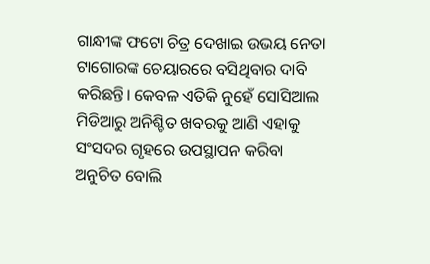ଗାନ୍ଧୀଙ୍କ ଫଟୋ ଚିତ୍ର ଦେଖାଇ ଉଭୟ ନେତା ଟାଗୋରଙ୍କ ଚେୟାରରେ ବସିଥିବାର ଦାବି କରିଛନ୍ତି। କେବଳ ଏତିକି ନୁହେଁ ସୋସିଆଲ ମିଡିଆରୁ ଅନିଶ୍ଚିତ ଖବରକୁ ଆଣି ଏହାକୁ ସଂସଦର ଗୃହରେ ଉପସ୍ଥାପନ କରିବା ଅନୁଚିତ ବୋଲି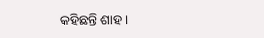କହିଛନ୍ତି ଶାହ ।